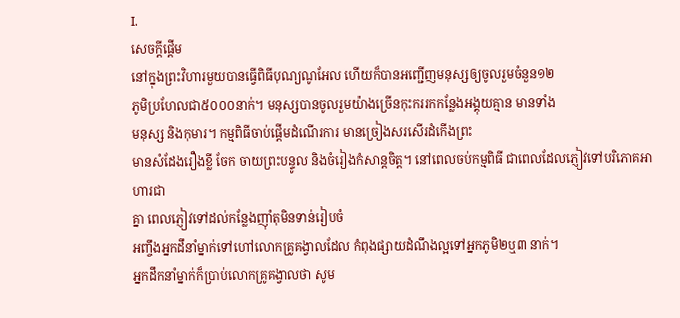I.
សេចក្តីផ្តើម
នៅក្នុងព្រះវិហារមួយបានធ្វើពិធីបុណ្យណូអែល ហើយក៏បានអញ្ជើញមនុស្សឲ្យចូលរួមចំនួន១២
ភូមិប្រហែលជា៥០០០នាក់។ មនុស្សបានចូលរួមយ៉ាងច្រើនកុះកររកកន្លែងអង្គុយគ្មាន មានទាំង
មនុស្ស និងកុមារ។ កម្មពិធីចាប់ផ្តើមដំណើរការ មានច្រៀងសរសើរដំកើងព្រះ
មានសំដែងរឿងខ្លី ចែក ចាយព្រះបន្ទូល និងចំរៀងកំសាន្តចិត្ត។ នៅពេលចប់កម្មពិធី ជាពេលដែលភ្ញៀវទៅបរិភោគអាហារជា
គ្នា ពេលភ្ញៀវទៅដល់កន្លែងញ៉ាំតុមិនទាន់រៀបចំ
អញ្ចឹងអ្នកដឹនាំម្នាក់ទៅហៅលោកគ្រូគង្វាលដែល កំពុងផ្សាយដំណឹងល្អទៅអ្នកភូមិ២ឬ៣ នាក់។
អ្នកដឹកនាំម្នាក់ក៏ប្រាប់លោកគ្រូគង្វាលថា សូម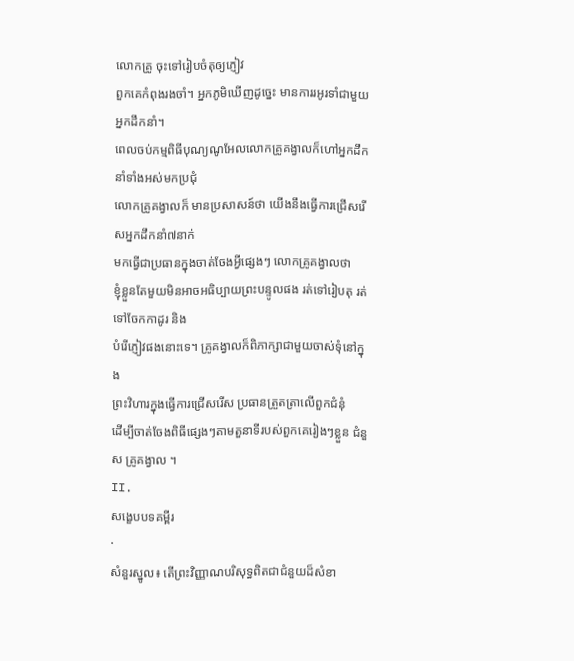លោកគ្រូ ចុះទៅរៀបចំតុឲ្យភ្ញៀវ
ពួកគេកំពុងរងចាំ។ អ្នកភូមិឃើញដូច្នេះ មានការរអូរទាំជាមួយអ្នកដឹកនាំ។
ពេលចប់កម្មពិធីបុណ្យណូអែលលោកគ្រូគង្វាលក៏ហៅអ្នកដឹកនាំទាំងអស់មកប្រជុំ
លោកគ្រូគង្វាលក៏ មានប្រសាសន៍ថា យើងនឹងធ្វើការជ្រើសរើសអ្នកដឹកនាំ៧នាក់
មកធ្វើជាប្រធានក្នុងចាត់ចែងអ្វីផ្សេងៗ លោកគ្រូគង្វាលថា
ខ្ញុំខ្លួនតែមួយមិនអាចអធិប្បាយព្រះបន្ទូលផង រត់ទៅរៀបតុ រត់ទៅចែកកាដូរ និង
បំរើភ្ញៀវផងនោះទេ។ គ្រូគង្វាលក៏ពិភាក្សាជាមួយចាស់ទុំនៅក្នុង
ព្រះវិហារក្នុងធ្វើការជ្រើសរើស ប្រធានត្រួតត្រាលើពួកជំនុំ
ដើម្បីចាត់ចែងពិធីផ្សេងៗតាមតួនាទីរបស់ពួកគេរៀងៗខ្លួន ជំនួស គ្រូគង្វាល ។
II.
សង្ខេបបទគម្ពីរ
·
សំនួរស្នូល៖ តើព្រះវិញ្ញាណបរិសុទ្ធពិតជាជំនួយដ៏សំខា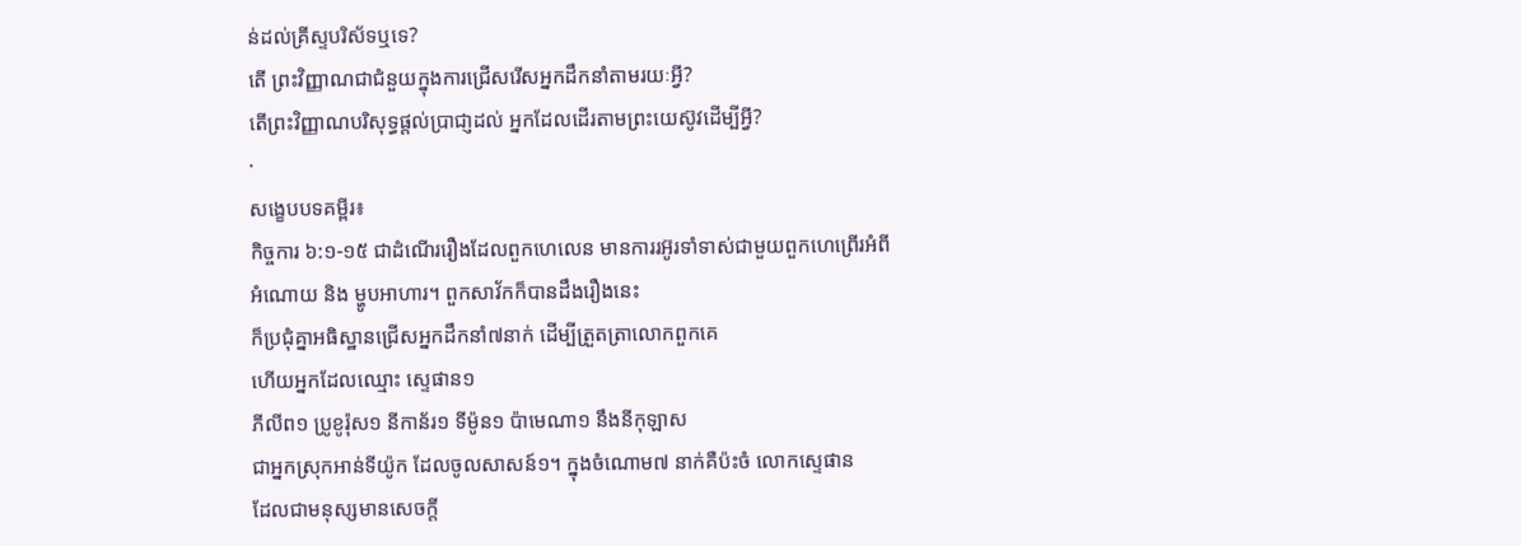ន់ដល់គ្រីស្ទបរិស័ទឬទេ?
តើ ព្រះវិញ្ញាណជាជំនួយក្នុងការជ្រើសរើសអ្នកដឹកនាំតាមរយៈអ្វី?
តើព្រះវិញ្ញាណបរិសុទ្ធផ្តល់ប្រាជា្ញដល់ អ្នកដែលដើរតាមព្រះយេស៊ូវដើម្បីអ្វី?
·
សង្ខេបបទគម្ពីរ៖
កិច្ចការ ៦:១-១៥ ជាដំណើររឿងដែលពួកហេលេន មានការរអ៊ូរទាំទាស់ជាមួយពួកហេព្រើរអំពី
អំណោយ និង ម្ហូបអាហារ។ ពួកសាវ័កក៏បានដឹងរឿងនេះ
ក៏ប្រជុំគ្នាអធិស្ឋានជ្រើសអ្នកដឹកនាំ៧នាក់ ដើម្បីត្រួតត្រាលោកពួកគេ
ហើយអ្នកដែលឈ្មោះ ស្ទេផាន១
ភីលីព១ ប្រូខូរ៉ុស១ នីកាន័រ១ ទីម៉ូន១ ប៉ាមេណា១ នឹងនីកុឡាស
ជាអ្នកស្រុកអាន់ទីយ៉ូក ដែលចូលសាសន៍១។ ក្នុងចំណោម៧ នាក់គឺប៉ះចំ លោកស្ទេផាន
ដែលជាមនុស្សមានសេចក្តី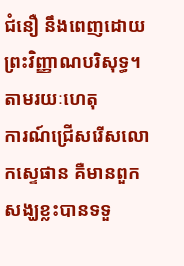ជំនឿ នឹងពេញដោយព្រះវិញ្ញាណបរិសុទ្ធ។ តាមរយៈហេតុ
ការណ៍ជ្រើសរើសលោកស្ទេផាន គឺមានពួកសង្ឃខ្លះបានទទួ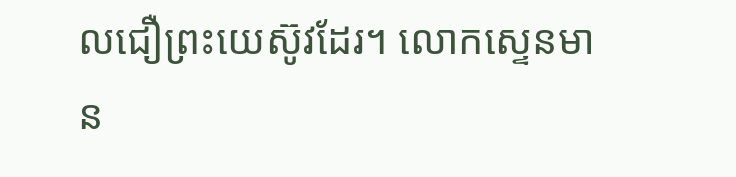លជឿព្រះយេស៊ូវដែរ។ លោកស្ទេនមាន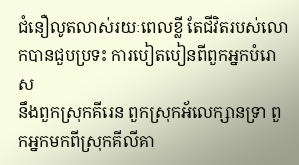ជំនឿលូតលាស់រយៈពេលខ្លី តែជីវិតរបស់លោកបានជួបប្រទះ ការបៀតបៀនពីពួកអ្នកបំរោស
នឹងពួកស្រុកគីរេន ពួកស្រុកអ័លេក្សានទ្រា ពួកអ្នកមកពីស្រុកគីលីគា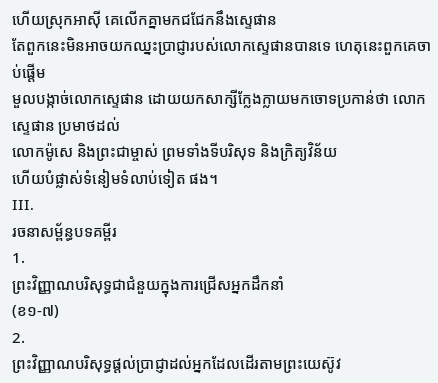ហើយស្រុកអាស៊ី គេលើកគ្នាមកជជែកនឹងស្ទេផាន
តែពួកនេះមិនអាចយកឈ្នះប្រាជ្ញារបស់លោកស្ទេផានបានទេ ហេតុនេះពួកគេចាប់ផ្តើម
មួលបង្កាច់លោកស្ទេផាន ដោយយកសាក្សីក្លែងក្លាយមកចោទប្រកាន់ថា លោកស្ទេផាន ប្រមាថដល់
លោកម៉ូសេ និងព្រះជាម្ចាស់ ព្រមទាំងទីបរិសុទ និងក្រិត្យវិន័យ
ហើយបំផ្លាស់ទំនៀមទំលាប់ទៀត ផង។
III.
រចនាសម្ព័ន្ធបទគម្ពីរ
1.
ព្រះវិញ្ញាណបរិសុទ្ធជាជំនួយក្នុងការជ្រើសអ្នកដឹកនាំ
(ខ១-៧)
2.
ព្រះវិញ្ញាណបរិសុទ្ធផ្តល់ប្រាជ្ញាដល់អ្នកដែលដើរតាមព្រះយេស៊ូវ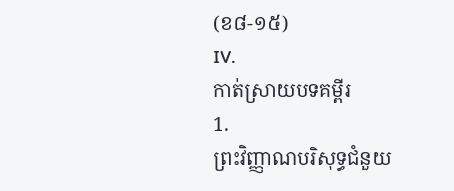(ខ៨-១៥)
IV.
កាត់ស្រាយបទគម្ពីរ
1.
ព្រះវិញ្ញាណបរិសុទ្ធជំនួយ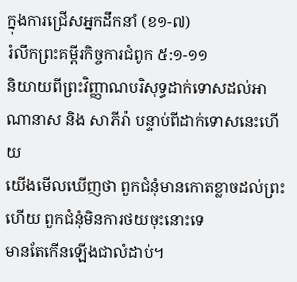ក្នុងការជ្រើសអ្នកដឹកនាំ (ខ១-៧)
រំលឹកព្រះគម្ពីរកិច្ចការជំពូក ៥:១-១១
និយាយពីព្រះវិញ្ញាណបរិសុទ្ធដាក់ទោសដល់អាណានាស និង សាភីរ៉ា បន្ទាប់ពីដាក់ទោសនេះហើយ
យើងមើលឃើញថា ពួកជំនុំមានកោតខ្លាចដល់ព្រះ ហើយ ពួកជំនុំមិនការថយចុះនោះទេ
មានតែកើនឡើងជាលំដាប់។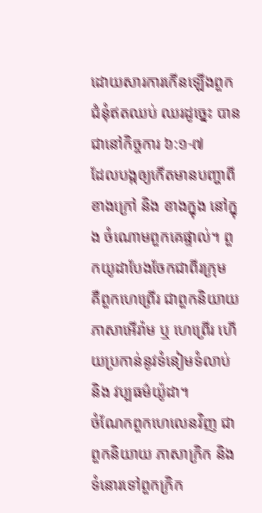ដោយសារការកើនឡើងពួកជំនុំឥតឈប់ ឈរដូច្នេះ បានជានៅកិច្ចការ ៦:១-៧
ដែលបង្កឲ្យកើតមានបញ្ហាពីខាងក្រៅ និង ខាងក្នុង នៅក្នុង ចំណោមពួកគេផ្ទាល់។ ពួកយូដាបែងចែកជាពីរក្រុម
គឺពួកហេព្រើរ ជាពួកនិយាយភាសាអើរ៉ាម ឬ ហេព្រើរ ហើយប្រកាន់នូវទំនៀមទំលាប់ និង វប្បធម៌យ៉ូដា។
ចំណែកពួកហេលេនវិញ ជាពួកនិយាយ ភាសាក្រិក និងទំនោរទៅពួកក្រិក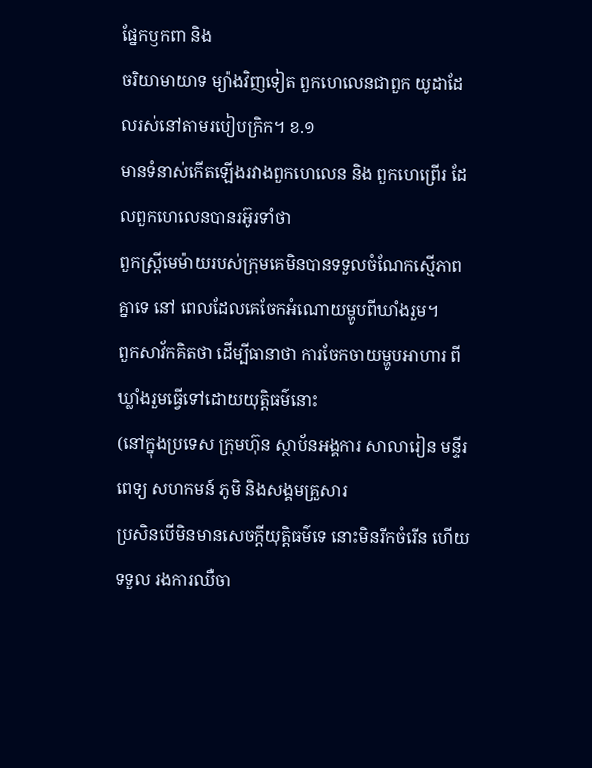ផ្នែកឫកពា និង
ចរិយាមាយាទ ម្យ៉ាងវិញទៀត ពួកហេលេនជាពួក យូដាដែលរស់នៅតាមរបៀបក្រិក។ ខ.១
មានទំនាស់កើតឡើងរវាងពួកហេលេន និង ពួកហេព្រើរ ដែលពួកហេលេនបានរអ៊ូរទាំថា
ពួកស្រ្តីមេម៉ាយរបស់ក្រុមគេមិនបានទទួលចំណែកសើ្មភាពគ្នាទេ នៅ ពេលដែលគេចែកអំណោយម្ហូបពីឃាំងរួម។
ពួកសាវ័កគិតថា ដើម្បីធានាថា ការចែកចាយម្ហូបអាហារ ពីឃ្លាំងរួមធ្វើទៅដោយយុត្តិធម៌នោះ
(នៅក្នុងប្រទេស ក្រុមហ៊ុន ស្ថាប័នអង្គការ សាលារៀន មន្ទីរពេទ្យ សហកមន៍ ភូមិ និងសង្គមគ្រួសារ
ប្រសិនបើមិនមានសេចក្តីយុត្តិធម៌ទេ នោះមិនរីកចំរើន ហើយទទួល រងការឈឺចា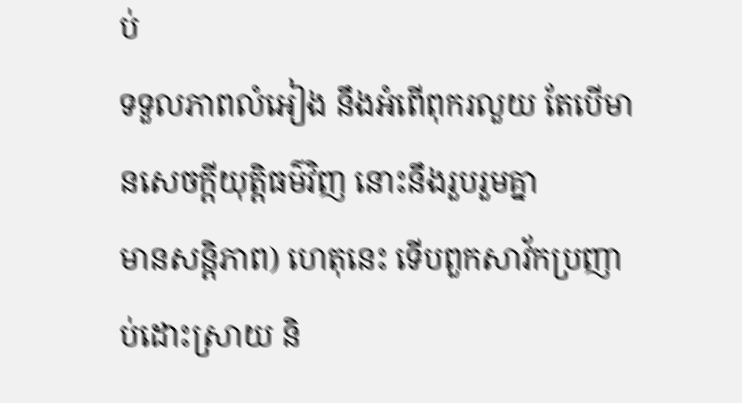ប់
ទទួលភាពលំអៀង នឹងអំពើពុករលួយ តែបើមានសេចក្តីយុត្តិធម៌វិញ នោះនឹងរួបរួមគ្នា
មានសនិ្តភាព) ហេតុនេះ ទើបពួកសាវ័កប្រញាប់ដោះស្រាយ និ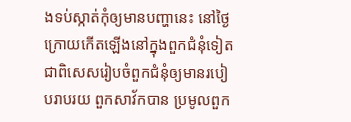ងទប់ស្កាត់កុំឲ្យមានបញ្ហានេះ នៅថ្ងៃ
ក្រោយកើតឡើងនៅក្នុងពួកជំនុំទៀត ជាពិសេសរៀបចំពួកជំនុំឲ្យមានរបៀបរាបរយ ពួកសាវ័កបាន ប្រមូលពួក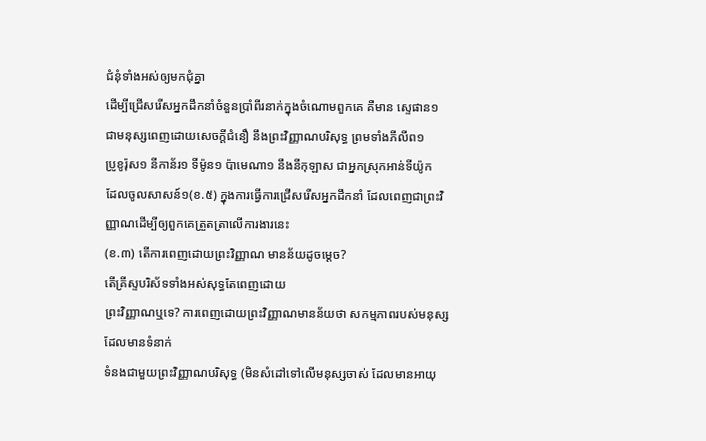ជំនុំទាំងអស់ឲ្យមកជុំគ្នា
ដើម្បីជ្រើសរើសអ្នកដឹកនាំចំនួនប្រាំពីរនាក់ក្នុងចំណោមពួកគេ គឺមាន ស្ទេផាន១
ជាមនុស្សពេញដោយសេចក្ដីជំនឿ នឹងព្រះវិញ្ញាណបរិសុទ្ធ ព្រមទាំងភីលីព១
ប្រូខូរ៉ុស១ នីកាន័រ១ ទីម៉ូន១ ប៉ាមេណា១ នឹងនីកុឡាស ជាអ្នកស្រុកអាន់ទីយ៉ូក
ដែលចូលសាសន៍១(ខ.៥) ក្នុងការធ្វើការជ្រើសរើសអ្នកដឹកនាំ ដែលពេញជាព្រះវិញ្ញាណដើម្បីឲ្យពួកគេត្រួតត្រាលើការងារនេះ
(ខ.៣) តើការពេញដោយព្រះវិញ្ញាណ មានន័យដូចម្តេច?
តើគ្រីស្ទបរិស័ទទាំងអស់សុទ្ធតែពេញដោយ
ព្រះវិញ្ញាណឬទេ? ការពេញដោយព្រះវិញ្ញាណមានន័យថា សកម្មភាពរបស់មនុស្សដែលមានទំនាក់
ទំនងជាមួយព្រះវិញ្ញាណបរិសុទ្ធ (មិនសំដៅទៅលើមនុស្សចាស់ ដែលមានអាយុ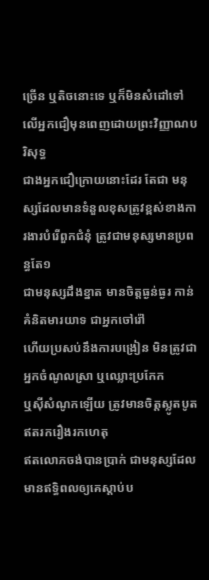ច្រើន ឬតិចនោះទេ ឬក៏មិនសំដៅទៅលើអ្នកជឿមុនពេញដោយព្រះវិញ្ញាណបរិសុទ្ធ
ជាងអ្នកជឿក្រោយនោះដែរ តែជា មនុស្សដែលមានទំនួលខុសត្រូវខ្ពស់ខាងការងារបំរើពួកជំនុំ ត្រូវជាមនុស្សមានប្រពន្ធតែ១
ជាមនុស្សដឹងខ្នាត មានចិត្តធ្ងន់ធ្ងរ កាន់គំនិតមារយាទ ជាអ្នកចៅរ៉ៅ
ហើយប្រសប់នឹងការបង្រៀន មិនត្រូវជាអ្នកចំណូលស្រា ឬឈ្លោះប្រកែក
ឬស៊ីសំណូកឡើយ ត្រូវមានចិត្តស្លូតបូតឥតរករឿងរកហេតុ
ឥតលោភចង់បានប្រាក់ ជាមនុស្សដែលមានឥទ្ធិពលឲ្យគេស្តាប់ប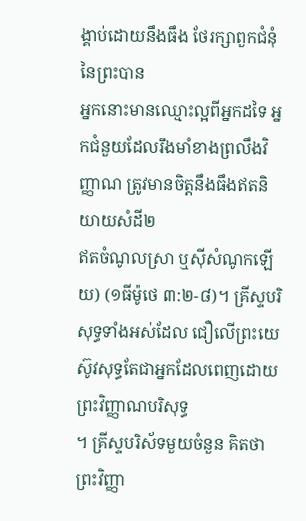ង្គាប់ដោយនឹងធឹង ថែរក្សាពួកជំនុំនៃព្រះបាន
អ្នកនោះមានឈ្មោះល្អពីអ្នកដទៃ អ្នកជំនួយដែលរឹងមាំខាងព្រលឹងវិញ្ញាណ ត្រូវមានចិត្តនឹងធឹងឥតនិយាយសំដី២
ឥតចំណូលស្រា ឬស៊ីសំណូកឡើយ) (១ធីម៉ូថេ ៣:២-៨)។ គ្រីស្ទបរិសុទ្ធទាំងអស់ដែល ជឿលើព្រះយេស៊ូវសុទ្ធតែជាអ្នកដែលពេញដោយព្រះវិញ្ញាណបរិសុទ្ធ
។ គ្រីស្ទបរិស័ទមួយចំនួន គិតថា ព្រះវិញ្ញា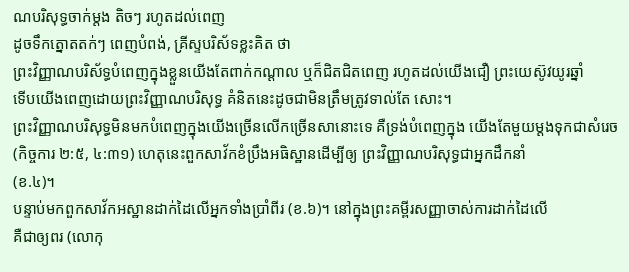ណបរិសុទ្ធចាក់ម្តង តិចៗ រហូតដល់ពេញ
ដូចទឹកត្នោតតក់ៗ ពេញបំពង់, គ្រីស្ទបរិស័ទខ្លះគិត ថា
ព្រះវិញ្ញាណបរិស័ទ្ធបំពេញក្នុងខ្លួនយើងតែពាក់កណ្តាល ឬក៏ជិតជិតពេញ រហូតដល់យើងជឿ ព្រះយេស៊ូវយូរឆ្នាំ
ទើបយើងពេញដោយព្រះវិញ្ញាណបរិសុទ្ធ គំនិតនេះដូចជាមិនត្រឹមត្រូវទាល់តែ សោះ។
ព្រះវិញ្ញាណបរិសុទ្ធមិនមកបំពេញក្នុងយើងច្រើនលើកច្រើនសានោះទេ គឺទ្រង់បំពេញក្នុង យើងតែមួយម្តងទុកជាសំរេច
(កិច្ចការ ២:៥, ៤:៣១) ហេតុនេះពួកសាវ័កខំប្រឹងអធិស្ឋានដើម្បីឲ្យ ព្រះវិញ្ញាណបរិសុទ្ធជាអ្នកដឹកនាំ
(ខ.៤)។
បន្ទាប់មកពួកសាវ័កអស្ឋានដាក់ដៃលើអ្នកទាំងប្រាំពីរ (ខ.៦)។ នៅក្នុងព្រះគម្ពីរសញ្ញាចាស់ការដាក់ដៃលើ
គឺជាឲ្យពរ (លោកុ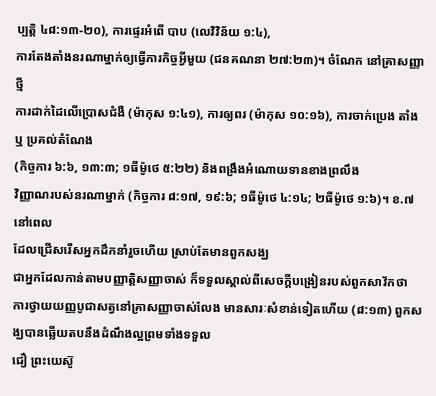ប្បត្តិ ៤៨:១៣-២០), ការផ្ទេរអំពើ បាប (លេវិវិន័យ ១:៤),
ការតែងតាំងនរណាម្នាក់ឲ្យធ្វើភារកិច្ចអ្វីមួយ (ជនគណនា ២៧:២៣)។ ចំណែក នៅគ្រាសញ្ញាថ្មី
ការដាក់ដៃលើប្រោសជំងឺ (ម៉ាកុស ១:៤១), ការឲ្យពរ (ម៉ាកុស ១០:១៦), ការចាក់ប្រេង តាំង ឬ ប្រគល់តំណែង
(កិច្ចការ ៦:៦, ១៣:៣; ១ធីម៉ូថេ ៥:២២) និងពង្រឹងអំណោយទានខាងព្រលឹង
វិញ្ញាណរបស់នរណាម្នាក់ (កិច្ចការ ៨:១៧, ១៩:៦; ១ធីម៉ូថេ ៤:១៤; ២ធីម៉ូថេ ១:៦)។ ខ.៧ នៅពេល
ដែលជ្រើសរើសអ្នកដឹកនាំរួចហើយ ស្រាប់តែមានពួកសង្ឃ
ជាអ្នកដែលកាន់តាមបញ្ញាត្តិសញ្ញាចាស់ ក៏ទទួលស្គាល់ពីសេចក្តីបង្រៀនរបស់ពួកសាវ័កថា
ការថ្វាយយញ្ញបូជាសត្វនៅគ្រាសញ្ញាចាស់លែង មានសារៈសំខាន់ទៀតហើយ (៨:១៣) ពួកសង្ឃបានឆ្លើយតបនឹងដំណឹងល្អព្រមទាំងទទួល
ជឿ ព្រះយេស៊ូ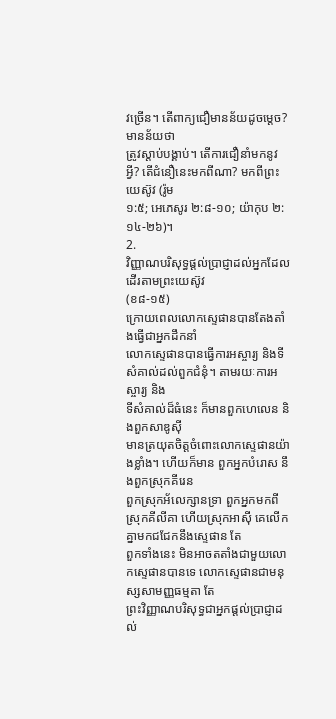វច្រើន។ តើពាក្យជឿមានន័យដូចម្តេច? មានន័យថា
ត្រូវស្តាប់បង្គាប់។ តើការជឿនាំមកនូវ អ្វី? តើជំនឿនេះមកពីណា? មកពីព្រះយេស៊ូវ (រ៉ូម
១:៥; អេភេសូរ ២:៨-១០; យ៉ាកុប ២:១៤-២៦)។
2.
វិញ្ញាណបរិសុទ្ធផ្តល់ប្រាជ្ញាដល់អ្នកដែលដើរតាមព្រះយេស៊ូវ
(ខ៨-១៥)
ក្រោយពេលលោកស្ទេផានបានតែងតាំងធ្វើជាអ្នកដឹកនាំ
លោកស្ទេផានបានធ្វើការអស្ចារ្យ និងទី សំគាល់ដល់ពួកជំនុំ។ តាមរយៈការអស្ចារ្យ និង
ទីសំគាល់ដ៏ធំនេះ ក៏មានពួកហេលេន និងពួកសាឌូស៊ី
មានត្រយុតចិត្តចំពោះលោកស្ទេផានយ៉ាងខ្លាំង។ ហើយក៏មាន ពួកអ្នកបំរោស នឹងពួកស្រុកគីរេន
ពួកស្រុកអ័លេក្សានទ្រា ពួកអ្នកមកពីស្រុកគីលីគា ហើយស្រុកអាស៊ី គេលើកគ្នាមកជជែកនឹងស្ទេផាន តែ
ពួកទាំងនេះ មិនអាចតតាំងជាមួយលោកស្ទេផានបានទេ លោកស្ទេផានជាមនុស្សសាមញ្ញធម្មតា តែ
ព្រះវិញ្ញាណបរិសុទ្ធជាអ្នកផ្តល់ប្រាជ្ញាដល់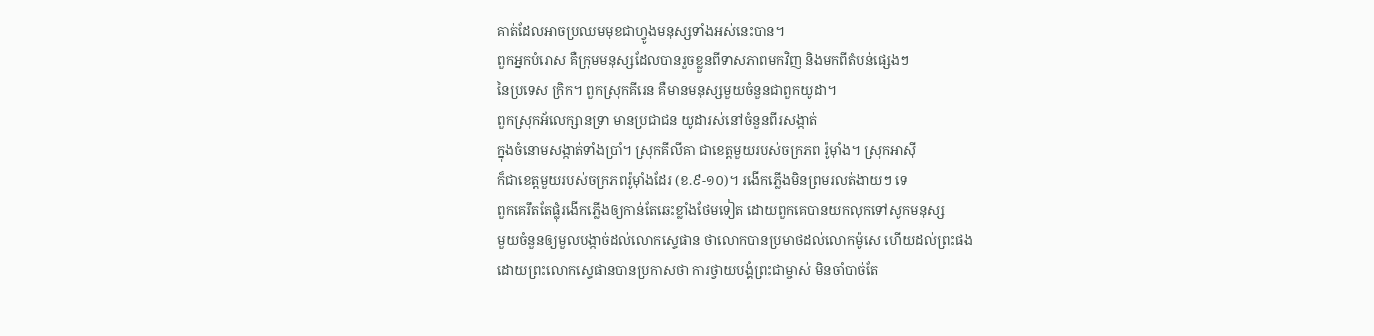គាត់ដែលអាចប្រឈមមុខជាហ្វូងមនុស្សទាំងអស់នេះបាន។
ពួកអ្នកបំរោស គឺក្រុមមនុស្សដែលបានរួចខ្លួនពីទាសភាពមកវិញ និងមកពីតំបន់ផេ្សងៗ
នៃប្រទេស ក្រិក។ ពួកស្រុកគីរេន គឺមានមនុស្សមួយចំនួនជាពួកយូដា។
ពួកស្រុកអ័លេក្សានទ្រា មានប្រជាជន យូដារស់នៅចំនួនពីរសង្កាត់
ក្នុងចំនោមសង្កាត់ទាំងប្រាំ។ ស្រុកគីលីគា ជាខេត្តមួយរបស់ចក្រភព រ៉ូម៉ាំង។ ស្រុកអាស៊ី
ក៏ជាខេត្តមួយរបស់ចក្រភពរ៉ូម៉ាំងដែរ (ខ.៩-១០)។ រងើកភ្លើងមិនព្រមរលត់ងាយៗ ទេ
ពួកគេរឹតតែផ្លុំរងើកភ្លើងឲ្យកាន់តែឆេះខ្លាំងថែមទៀត ដោយពួកគេបានយកលុកទៅសូកមនុស្ស
មួយចំនួនឲ្យមួលបង្កាច់ដល់លោកស្ទេផាន ថាលោកបានប្រមាថដល់លោកម៉ូសេ ហើយដល់ព្រះផង
ដោយព្រះលោកស្ទេផានបានប្រកាសថា ការថ្វាយបង្គំព្រះជាម្ចាស់ មិនចាំបាច់តែ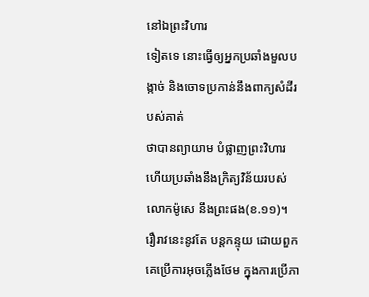នៅឯព្រះវិហារ
ទៀតទេ នោះធ្វើឲ្យអ្នកប្រឆាំងមួលបង្កាច់ និងចោទប្រកាន់នឹងពាក្យសំដីរបស់គាត់
ថាបានព្យាយាម បំផ្លាញព្រះវិហារ ហើយប្រឆាំងនឹងក្រិត្យវិន័យរបស់លោកម៉ូសេ នឹងព្រះផង(ខ.១១)។
រឿរាវនេះនូវតែ បន្តកន្ទុយ ដោយពួកគេប្រើការអុចភ្លើងថែម ក្នុងការប្រើភា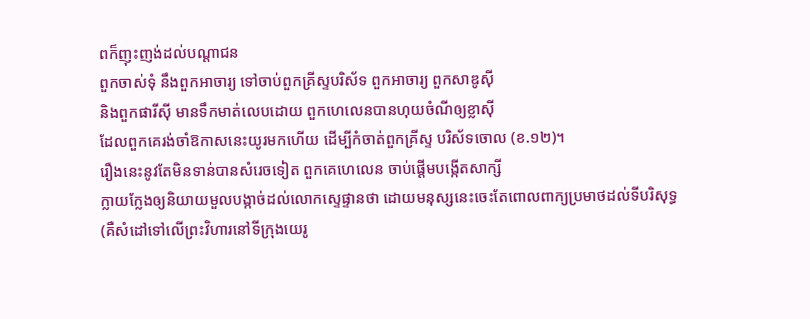ពក៏ញុះញង់ដល់បណ្ដាជន
ពួកចាស់ទុំ នឹងពួកអាចារ្យ ទៅចាប់ពួកគ្រីស្ទបរិស័ទ ពួកអាចារ្យ ពួកសាឌូស៊ី
និងពួកផារីស៊ី មានទឹកមាត់លេបដោយ ពួកហេលេនបានហុយចំណីឲ្យខ្លាស៊ី
ដែលពួកគេរង់ចាំឱកាសនេះយូរមកហើយ ដើម្បីកំចាត់ពួកគ្រីស្ទ បរិស័ទចោល (ខ.១២)។
រឿងនេះនូវតែមិនទាន់បានសំរេចទៀត ពួកគេហេលេន ចាប់ផើ្តមបង្កើតសាក្សី
ក្លាយក្លែងឲ្យនិយាយមួលបង្កាច់ដល់លោកស្ទេផ្ទានថា ដោយមនុស្សនេះចេះតែពោលពាក្យប្រមាថដល់ទីបរិសុទ្ធ
(គឺសំដៅទៅលើព្រះវិហារនៅទីក្រុងយេរូ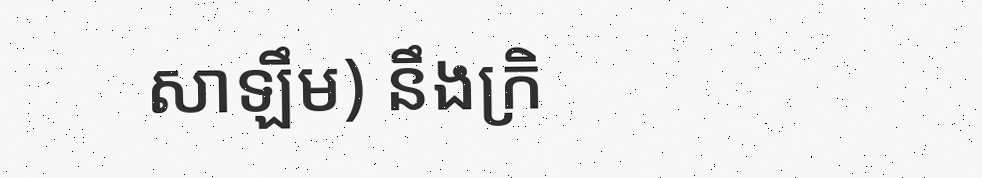សាឡឹម) នឹងក្រិ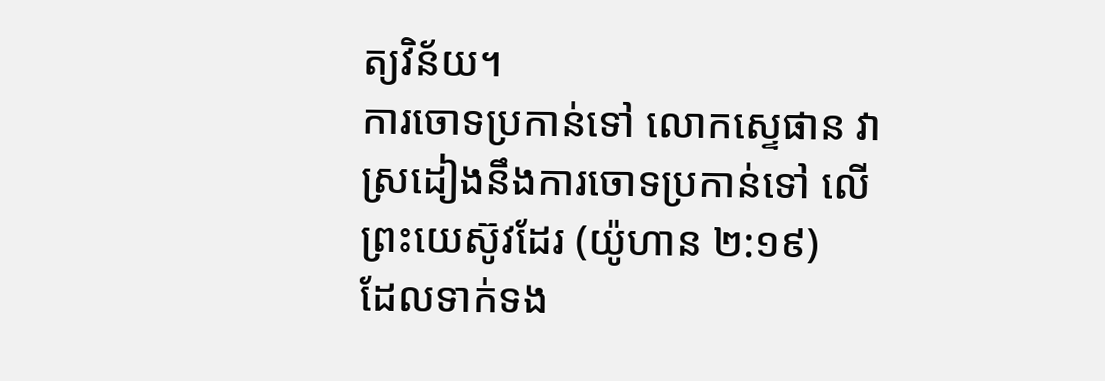ត្យវិន័យ។
ការចោទប្រកាន់ទៅ លោកស្ទេផាន វាស្រដៀងនឹងការចោទប្រកាន់ទៅ លើព្រះយេស៊ូវដែរ (យ៉ូហាន ២:១៩)
ដែលទាក់ទង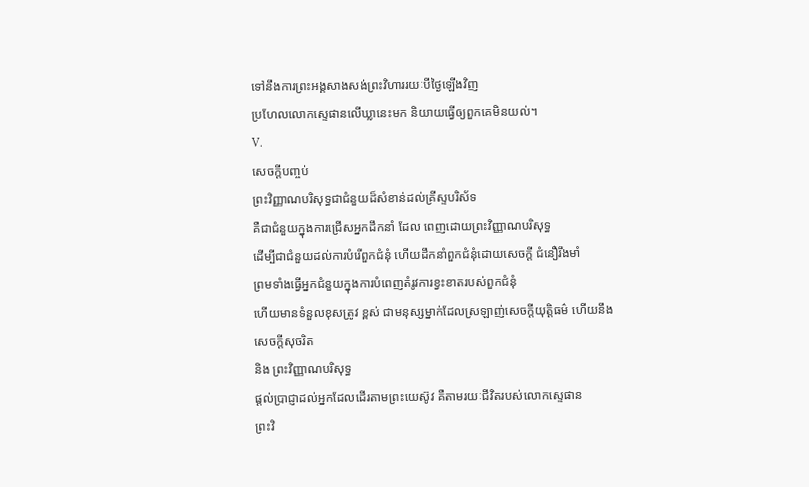ទៅនឹងការព្រះអង្គសាងសង់ព្រះវិហាររយៈបីថ្ងៃឡើងវិញ
ប្រហែលលោកស្ទេផានលើឃ្លានេះមក និយាយធ្វើឲ្យពួកគេមិនយល់។
V.
សេចក្តីបញ្ចប់
ព្រះវិញ្ញាណបរិសុទ្ធជាជំនួយដ៏សំខាន់ដល់គ្រីស្ទបរិស័ទ
គឺជាជំនួយក្នុងការជ្រើសអ្នកដឹកនាំ ដែល ពេញដោយព្រះវិញ្ញាណបរិសុទ្ធ
ដើម្បីជាជំនួយដល់ការបំរើពួកជំនុំ ហើយដឹកនាំពួកជំនុំដោយសេចក្តី ជំនឿរឹងមាំ
ព្រមទាំងធ្វើអ្នកជំនួយក្នុងការបំពេញតំរូវការខ្វះខាតរបស់ពួកជំនុំ
ហើយមានទំនួលខុសត្រូវ ខ្ពស់ ជាមនុស្សម្នាក់ដែលស្រឡាញ់សេចក្តីយុត្តិធម៌ ហើយនឹងសេចក្តីសុចរិត
និង ព្រះវិញ្ញាណបរិសុទ្ធ
ផ្តល់ប្រាជ្ញាដល់អ្នកដែលដើរតាមព្រះយេស៊ូវ គឺតាមរយៈជីវិតរបស់លោកស្ទេផាន
ព្រះវិ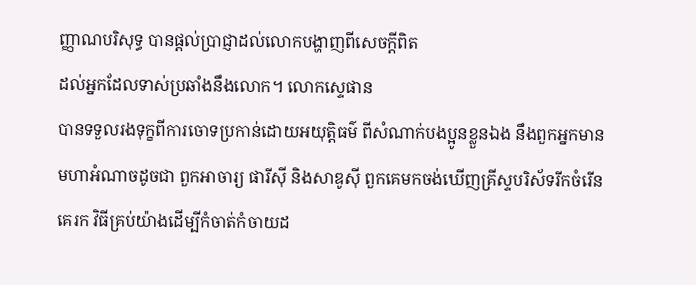ញ្ញាណបរិសុទ្ធ បានផ្តល់ប្រាជ្ញាដល់លោកបង្ហាញពីសេចក្តីពិត
ដល់អ្នកដែលទាស់ប្រឆាំងនឹងលោក។ លោកស្ទេផាន
បានទទួលរងទុក្ខពីការចោទប្រកាន់ដោយអយុត្តិធម៌ ពីសំណាក់បងប្អូនខ្លួនឯង នឹងពួកអ្នកមាន
មហាអំណាចដូចជា ពួកអាចារ្យ ផារីស៊ី និងសាឌូស៊ី ពួកគេមកចង់ឃើញគ្រីស្ទបរិស័ទរីកចំរើន
គេរក វិធីគ្រប់យ៉ាងដើម្បីកំចាត់កំចាយដ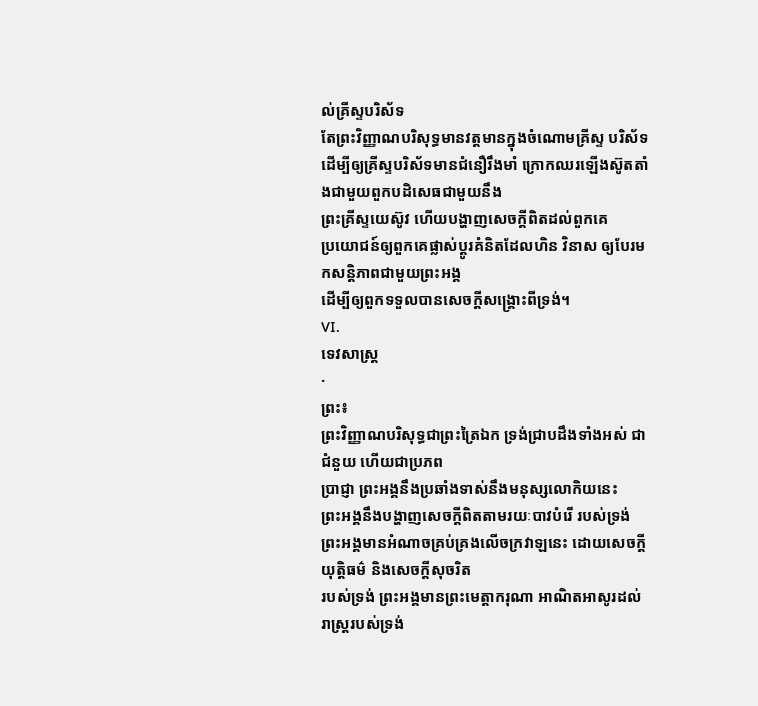ល់គ្រីស្ទបរិស័ទ
តែព្រះវិញ្ញាណបរិសុទ្ធមានវត្តមានក្នុងចំណោមគ្រីស្ទ បរិស័ទ
ដើម្បីឲ្យគ្រីស្ទបរិស័ទមានជំនឿរឹងមាំ ក្រោកឈរឡើងស៊ូតតាំងជាមួយពួកបដិសេធជាមួយនឹង
ព្រះគ្រីស្ទយេស៊ូវ ហើយបង្ហាញសេចក្តីពិតដល់ពួកគេ
ប្រយោជន៍ឲ្យពួកគេផ្លាស់ប្តូរគំនិតដែលហិន វិនាស ឲ្យបែរមកសន្តិភាពជាមួយព្រះអង្គ
ដើម្បីឲ្យពួកទទួលបានសេចក្តីសង្គ្រោះពីទ្រង់។
VI.
ទេវសាស្រ្ត
·
ព្រះ៖
ព្រះវិញ្ញាណបរិសុទ្ធជាព្រះត្រៃឯក ទ្រង់ជ្រាបដឹងទាំងអស់ ជាជំនួយ ហើយជាប្រភព
ប្រាជ្ញា ព្រះអង្គនឹងប្រឆាំងទាស់នឹងមនុស្សលោកិយនេះ
ព្រះអង្គនឹងបង្ហាញសេចក្តីពិតតាមរយៈបាវបំរើ របស់ទ្រង់
ព្រះអង្គមានអំណាចគ្រប់គ្រងលើចក្រវាឡនេះ ដោយសេចក្តីយុត្តិធម៌ និងសេចក្តីសុចរិត
របស់ទ្រង់ ព្រះអង្គមានព្រះមេត្តាករុណា អាណិតអាសូរដល់រាស្រ្តរបស់ទ្រង់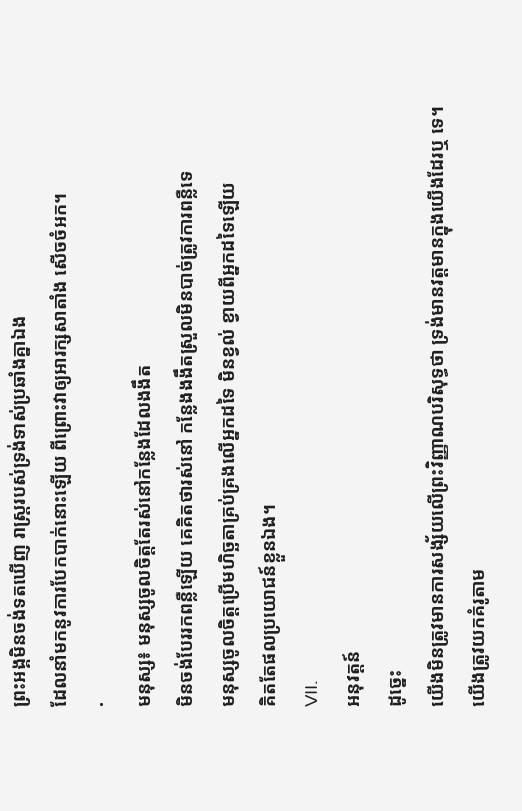ព្រះអង្គមិនចង់ទតឃើញ រាស្រ្តរបស់ទ្រង់ទាស់ប្រឆាំងគ្នាឯង
ដែលនាំមកនូវការបែកបាក់នោះឡើយ ពីព្រោះវាឲ្យអារក្សសាតាំង សើចចំអក។
·
មនុស្ស៖ មនុស្សចូលចិត្តតែរស់នៅកន្លែងដែលងងឹត
មិនចង់បែររកពន្លឺឡើយ គេគិតថារស់នៅ កន្លែងងងឹតស្រួលមិនបាច់ត្រូវការពន្លឺទេ
មនុស្សចូលចិត្តប្រើមហិច្ឆតាគ្រប់គ្រងលើអ្នកដទៃ មិនខ្វល់ ខ្វាយពីអ្នកដទៃឡើយ
គិតតែផលប្រយោជន៍ខ្លួនឯង។
VII.
អនុវត្តន៍
ដូច្នេះ
យើងមិនត្រូវមានការសង្ស័យលើព្រះវិញ្ញាណបរិសុទ្ធថា ទ្រង់មានវត្តមានក្នុងយើងដែរឬ ទេ។
យើងត្រូវយកគំរូតាម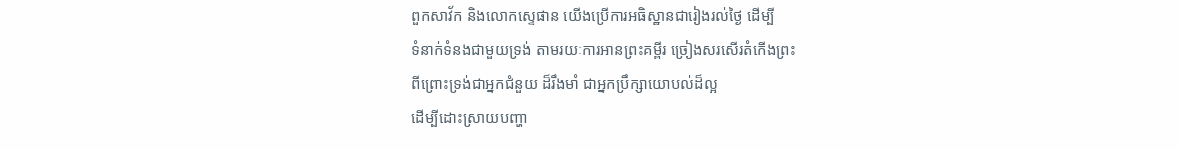ពួកសាវ័ក និងលោកស្ទេផាន យើងប្រើការអធិស្ឋានជារៀងរល់ថ្ងៃ ដើម្បី
ទំនាក់ទំនងជាមួយទ្រង់ តាមរយៈការអានព្រះគម្ពីរ ច្រៀងសរសើរតំកើងព្រះ
ពីព្រោះទ្រង់ជាអ្នកជំនួយ ដ៏រឹងមាំ ជាអ្នកប្រឹក្សាយោបល់ដ៏ល្អ
ដើម្បីដោះស្រាយបញ្ហា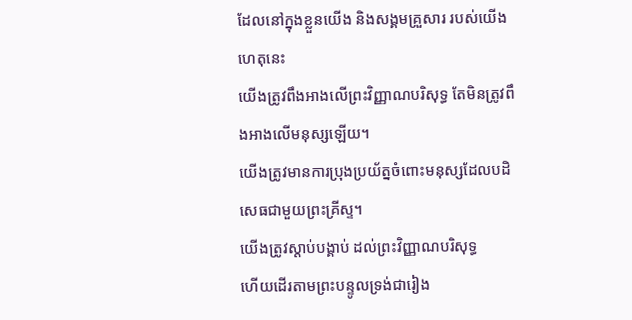ដែលនៅក្នុងខ្លួនយើង និងសង្គមគ្រួសារ របស់យើង ហេតុនេះ
យើងត្រូវពឹងអាងលើព្រះវិញ្ញាណបរិសុទ្ធ តែមិនត្រូវពឹងអាងលើមនុស្សឡើយ។
យើងត្រូវមានការប្រុងប្រយ័ត្នចំពោះមនុស្សដែលបដិសេធជាមួយព្រះគ្រីស្ទ។
យើងត្រូវស្តាប់បង្គាប់ ដល់ព្រះវិញ្ញាណបរិសុទ្ធ
ហើយដើរតាមព្រះបន្ទូលទ្រង់ជារៀង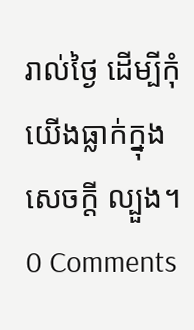រាល់ថ្ងៃ ដើម្បីកុំយើងធ្លាក់ក្នុងសេចក្តី ល្បួង។
0 Comments